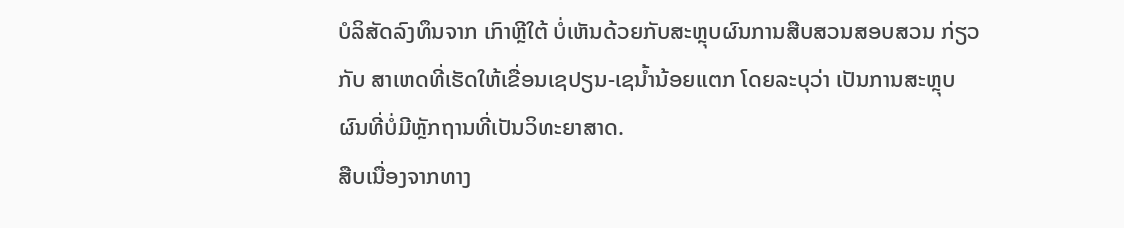ບໍລິສັດລົງທຶນຈາກ ເກົາຫຼີໃຕ້ ບໍ່ເຫັນດ້ວຍກັບສະຫຼຸບຜົນການສືບສວນສອບສວນ ກ່ຽວ
ກັບ ສາເຫດທີ່ເຮັດໃຫ້ເຂື່ອນເຊປຽນ-ເຊນ້ຳນ້ອຍແຕກ ໂດຍລະບຸວ່າ ເປັນການສະຫຼຸບ
ຜົນທີ່ບໍ່ມີຫຼັກຖານທີ່ເປັນວິທະຍາສາດ.
ສືບເນື່ອງຈາກທາງ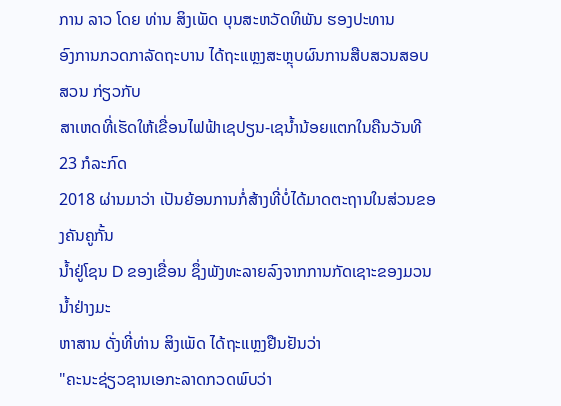ການ ລາວ ໂດຍ ທ່ານ ສິງເພັດ ບຸນສະຫວັດທິພັນ ຮອງປະທານ
ອົງການກວດກາລັດຖະບານ ໄດ້ຖະແຫຼງສະຫຼຸບຜົນການສືບສວນສອບສວນ ກ່ຽວກັບ
ສາເຫດທີ່ເຮັດໃຫ້ເຂື່ອນໄຟຟ້າເຊປຽນ-ເຊນ້ຳນ້ອຍແຕກໃນຄືນວັນທີ 23 ກໍລະກົດ
2018 ຜ່ານມາວ່າ ເປັນຍ້ອນການກໍ່ສ້າງທີ່ບໍ່ໄດ້ມາດຕະຖານໃນສ່ວນຂອງຄັນຄູກັ້ນ
ນ້ຳຢູ່ໂຊນ D ຂອງເຂື່ອນ ຊຶ່ງພັງທະລາຍລົງຈາກການກັດເຊາະຂອງມວນນ້ຳຢ່າງມະ
ຫາສານ ດັ່ງທີ່ທ່ານ ສິງເພັດ ໄດ້ຖະແຫຼງຢືນຢັນວ່າ
"ຄະນະຊ່ຽວຊານເອກະລາດກວດພົບວ່າ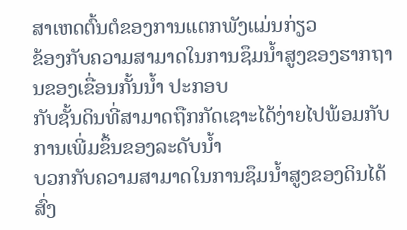ສາເຫດຕົ້ນຕໍຂອງການແຕກພັງແມ່ນກ່ຽວ
ຂ້ອງກັບຄວາມສາມາດໃນການຊຶມນ້ຳສູງຂອງຮາກຖານຂອງເຂື່ອນກັ້ນນ້ຳ ປະກອບ
ກັບຊັ້ນດິນທີ່ສາມາດຖືກກັດເຊາະໄດ້ງ່າຍໄປພ້ອມກັບການເພີ່ມຂຶ້ນຂອງລະດັບນ້ຳ
ບວກກັບຄວາມສາມາດໃນການຊຶມນໍ້າສູງຂອງດິນໄດ້ສົ່ງ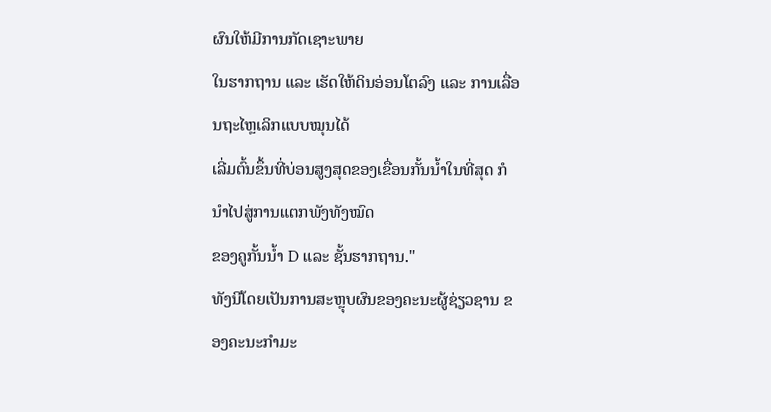ຜົນໃຫ້ມີການກັດເຊາະພາຍ
ໃນຮາກຖານ ແລະ ເຮັດໃຫ້ດິນອ່ອນໂຕລົງ ແລະ ການເລື່ອນຖະໄຫຼເລິກແບບໝຸນໄດ້
ເລີ່ມຕົ້ນຂຶ້ນທີ່ບ່ອນສູງສຸດຂອງເຂື່ອນກັ້ນນ້ຳໃນທີ່ສຸດ ກໍນຳໄປສູ່ການແຕກພັງທັງໝົດ
ຂອງຄູກັ້ນນ້ຳ D ແລະ ຊັ້ນຮາກຖານ."
ທັງນີໂດຍເປັນການສະຫຼຸບຜົນຂອງຄະນະຜູ້ຊ່ຽວຊານ ຂອງຄະນະກຳມະ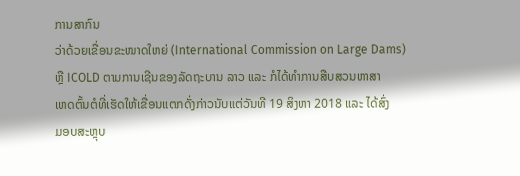ການສາກົນ
ວ່າດ້ວຍເຂື່ອນຂະໜາດໃຫຍ່ (International Commission on Large Dams)
ຫຼື ICOLD ຕາມການເຊີນຂອງລັດຖະບານ ລາວ ແລະ ກໍໄດ້ທຳການສືບສວນຫາສາ
ເຫດຕົ້ນຕໍທີ່ເຮັດໃຫ້ເຂື່ອນແຕກດັ່ງກ່າວນັບແຕ່ວັນທີ 19 ສິງຫາ 2018 ແລະ ໄດ້ສົ່ງ
ມອບສະຫຼຸບ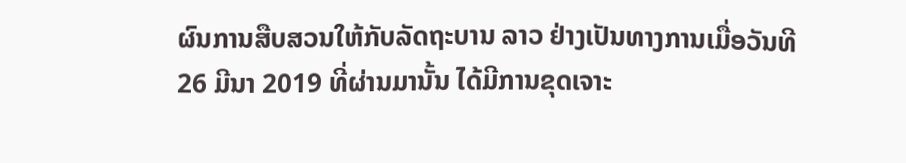ຜົນການສືບສວນໃຫ້ກັບລັດຖະບານ ລາວ ຢ່າງເປັນທາງການເມື່ອວັນທີ
26 ມີນາ 2019 ທີ່ຜ່ານມານັ້ນ ໄດ້ມີການຂຸດເຈາະ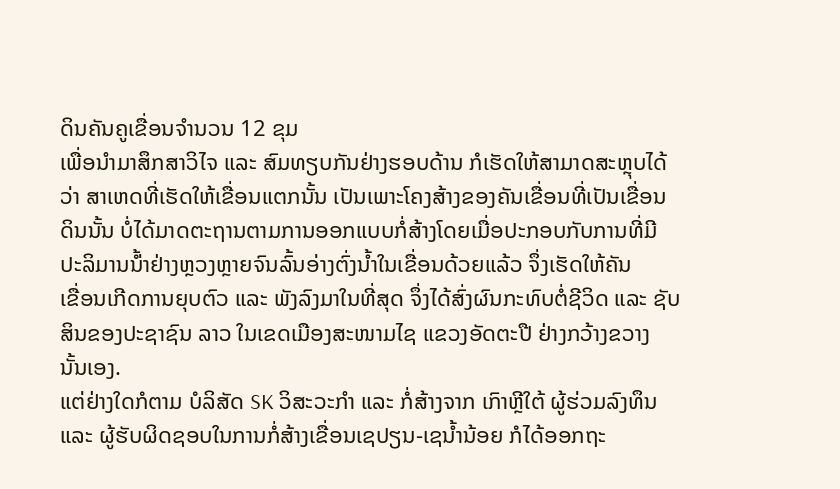ດິນຄັນຄູເຂື່ອນຈຳນວນ 12 ຂຸມ
ເພື່ອນຳມາສຶກສາວິໄຈ ແລະ ສົມທຽບກັນຢ່າງຮອບດ້ານ ກໍເຮັດໃຫ້ສາມາດສະຫຼຸບໄດ້
ວ່າ ສາເຫດທີ່ເຮັດໃຫ້ເຂື່ອນແຕກນັ້ນ ເປັນເພາະໂຄງສ້າງຂອງຄັນເຂື່ອນທີ່ເປັນເຂື່ອນ
ດິນນັ້ນ ບໍ່ໄດ້ມາດຕະຖານຕາມການອອກແບບກໍ່ສ້າງໂດຍເມື່ອປະກອບກັບການທີ່ມີ
ປະລິມານນ້່ຳຢ່າງຫຼວງຫຼາຍຈົນລົ້ນອ່າງຕົ່ງນ້ຳໃນເຂື່ອນດ້ວຍແລ້ວ ຈຶ່ງເຮັດໃຫ້ຄັນ
ເຂື່ອນເກີດການຍຸບຕົວ ແລະ ພັງລົງມາໃນທີ່ສຸດ ຈຶ່ງໄດ້ສົ່ງຜົນກະທົບຕໍ່ຊີວິດ ແລະ ຊັບ
ສິນຂອງປະຊາຊົນ ລາວ ໃນເຂດເມືອງສະໜາມໄຊ ແຂວງອັດຕະປື ຢ່າງກວ້າງຂວາງ
ນັ້ນເອງ.
ແຕ່ຢ່າງໃດກໍຕາມ ບໍລິສັດ SK ວິສະວະກຳ ແລະ ກໍ່ສ້າງຈາກ ເກົາຫຼີໃຕ້ ຜູ້ຮ່ວມລົງທຶນ
ແລະ ຜູ້ຮັບຜິດຊອບໃນການກໍ່ສ້າງເຂື່ອນເຊປຽນ-ເຊນ້ຳນ້ອຍ ກໍໄດ້ອອກຖະ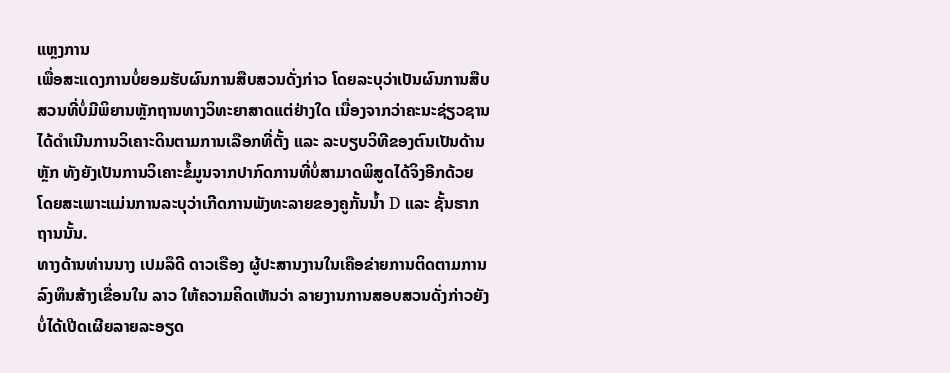ແຫຼງການ
ເພື່ອສະແດງການບໍ່ຍອມຮັບຜົນການສືບສວນດັ່ງກ່າວ ໂດຍລະບຸວ່າເປັນຜົນການສືບ
ສວນທີ່ບໍ່ມີພິຍານຫຼັກຖານທາງວິທະຍາສາດແຕ່ຢ່າງໃດ ເນື່ອງຈາກວ່າຄະນະຊ່ຽວຊານ
ໄດ້ດຳເນີນການວິເຄາະດິນຕາມການເລືອກທີ່ຕັ້ງ ແລະ ລະບຽບວິທີຂອງຕົນເປັນດ້ານ
ຫຼັກ ທັງຍັງເປັນການວິເຄາະຂໍ້ມູນຈາກປາກົດການທີ່ບໍ່ສາມາດພິສູດໄດ້ຈິງອີກດ້ວຍ
ໂດຍສະເພາະແມ່ນການລະບຸວ່າເກີດການພັງທະລາຍຂອງຄູກັ້ນນ້ຳ D ແລະ ຊັ້ນຮາກ
ຖານນັ້ນ.
ທາງດ້ານທ່ານນາງ ເປມລຶດີ ດາວເຣືອງ ຜູ້ປະສານງານໃນເຄືອຂ່າຍການຕິດຕາມການ
ລົງທຶນສ້າງເຂື່ອນໃນ ລາວ ໃຫ້ຄວາມຄິດເຫັນວ່າ ລາຍງານການສອບສວນດັ່ງກ່າວຍັງ
ບໍ່ໄດ້ເປີດເຜີຍລາຍລະອຽດ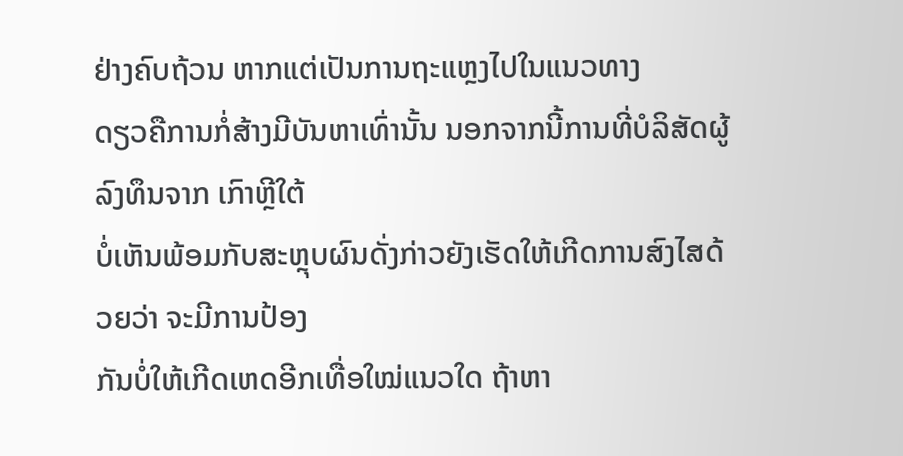ຢ່າງຄົບຖ້ວນ ຫາກແຕ່ເປັນການຖະແຫຼງໄປໃນແນວທາງ
ດຽວຄືການກໍ່ສ້າງມີບັນຫາເທົ່ານັ້ນ ນອກຈາກນີ້ການທີ່ບໍລິສັດຜູ້ລົງທຶນຈາກ ເກົາຫຼີໃຕ້
ບໍ່ເຫັນພ້ອມກັບສະຫຼຸບຜົນດັ່ງກ່າວຍັງເຮັດໃຫ້ເກີດການສົງໄສດ້ວຍວ່າ ຈະມີການປ້ອງ
ກັນບໍ່ໃຫ້ເກີດເຫດອີກເທື່ອໃໝ່ແນວໃດ ຖ້າຫາ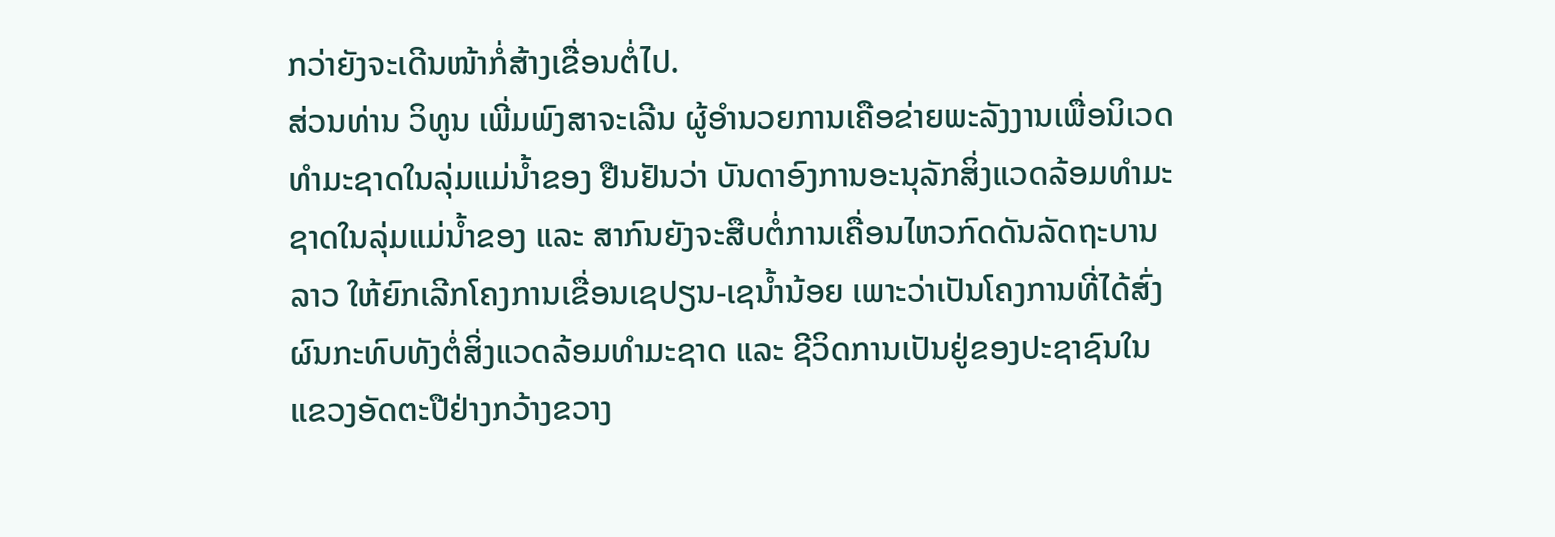ກວ່າຍັງຈະເດີນໜ້າກໍ່ສ້າງເຂື່ອນຕໍ່ໄປ.
ສ່ວນທ່ານ ວິທູນ ເພີ່ມພົງສາຈະເລີນ ຜູ້ອຳນວຍການເຄືອຂ່າຍພະລັງງານເພື່ອນິເວດ
ທຳມະຊາດໃນລຸ່ມແມ່ນ້ຳຂອງ ຢືນຢັນວ່າ ບັນດາອົງການອະນຸລັກສິ່ງແວດລ້ອມທຳມະ
ຊາດໃນລຸ່ມແມ່ນ້ຳຂອງ ແລະ ສາກົນຍັງຈະສືບຕໍ່ການເຄື່ອນໄຫວກົດດັນລັດຖະບານ
ລາວ ໃຫ້ຍົກເລີກໂຄງການເຂື່ອນເຊປຽນ-ເຊນ້ຳນ້ອຍ ເພາະວ່າເປັນໂຄງການທີ່ໄດ້ສົ່ງ
ຜົນກະທົບທັງຕໍ່ສິ່ງແວດລ້ອມທຳມະຊາດ ແລະ ຊີວິດການເປັນຢູ່ຂອງປະຊາຊົນໃນ
ແຂວງອັດຕະປືຢ່າງກວ້າງຂວາງ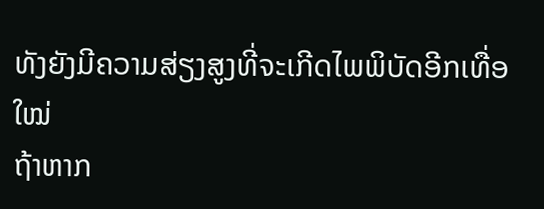ທັງຍັງມີຄວາມສ່ຽງສູງທີ່ຈະເກີດໄພພິບັດອີກເທື່ອໃໝ່
ຖ້າຫາກ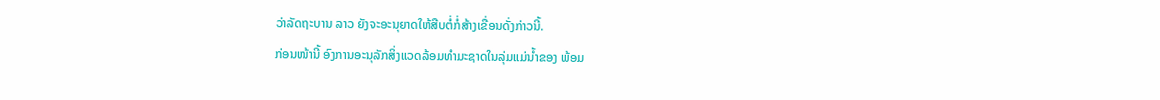ວ່າລັດຖະບານ ລາວ ຍັງຈະອະນຸຍາດໃຫ້ສືບຕໍ່ກໍ່ສ້າງເຂື່ອນດັ່ງກ່າວນີ້.
ກ່ອນໜ້ານີ້ ອົງການອະນຸລັກສິ່ງແວດລ້ອມທຳມະຊາດໃນລຸ່ມແມ່ນ້ຳຂອງ ພ້ອມ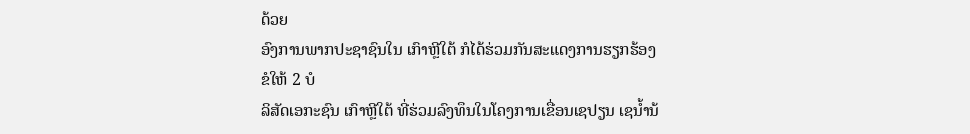ດ້ວຍ
ອົງການພາກປະຊາຊົນໃນ ເກົາຫຼີໃຕ້ ກໍໄດ້ຮ່ວມກັນສະແດງການຮຽກຮ້ອງຂໍໃຫ້ 2 ບໍ
ລິສັດເອກະຊົນ ເກົາຫຼີໃຕ້ ທີ່ຮ່ວມລົງທຶນໃນໂຄງການເຂື່ອນເຊປຽນ ເຊນ້ຳນ້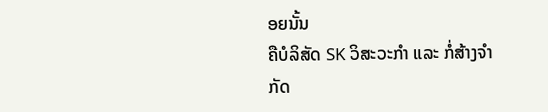ອຍນັ້ນ
ຄືບໍລິສັດ SK ວິສະວະກຳ ແລະ ກໍ່ສ້າງຈຳກັດ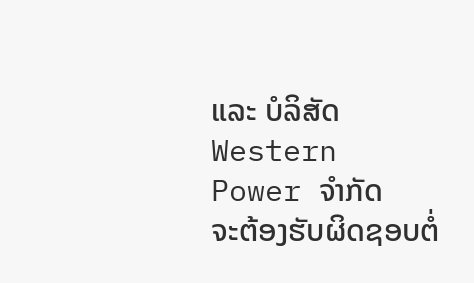ແລະ ບໍລິສັດ Western Power ຈຳກັດ
ຈະຕ້ອງຮັບຜິດຊອບຕໍ່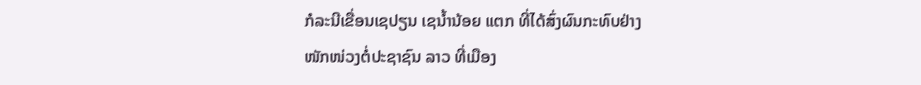ກໍລະນີເຂື່ອນເຊປຽນ ເຊນ້ຳນ້ອຍ ແຕກ ທີ່ໄດ້ສົ່ງຜົນກະທົບຢ່າງ
ໜັກໜ່ວງຕໍ່ປະຊາຊົນ ລາວ ທີ່ເມືອງ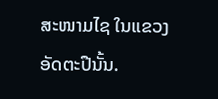ສະໜາມໄຊ ໃນແຂວງອັດຕະປືນັ້ນ.